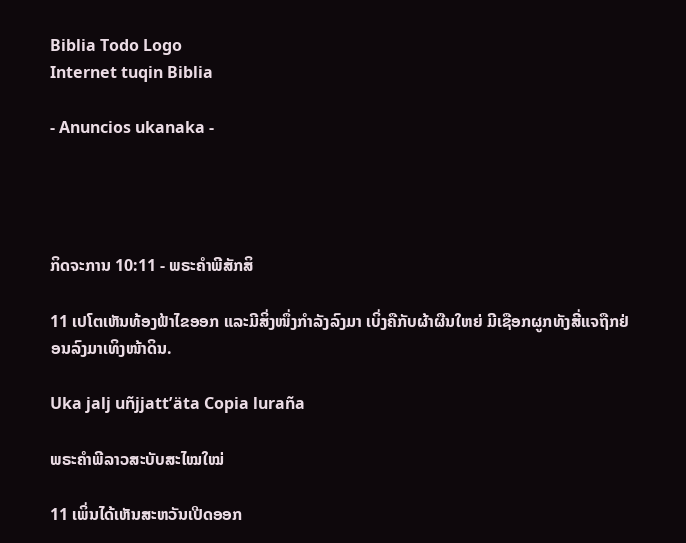Biblia Todo Logo
Internet tuqin Biblia

- Anuncios ukanaka -




ກິດຈະການ 10:11 - ພຣະຄຳພີສັກສິ

11 ເປໂຕເຫັນທ້ອງຟ້າໄຂອອກ ແລະມີສິ່ງໜຶ່ງກຳລັງລົງມາ ເບິ່ງຄືກັບຜ້າຜືນໃຫຍ່ ມີເຊືອກຜູກທັງສີ່ແຈຖືກຢ່ອນລົງມາເທິງໜ້າດິນ.

Uka jalj uñjjattʼäta Copia luraña

ພຣະຄຳພີລາວສະບັບສະໄໝໃໝ່

11 ເພິ່ນໄດ້ເຫັນສະຫວັນເປີດອອກ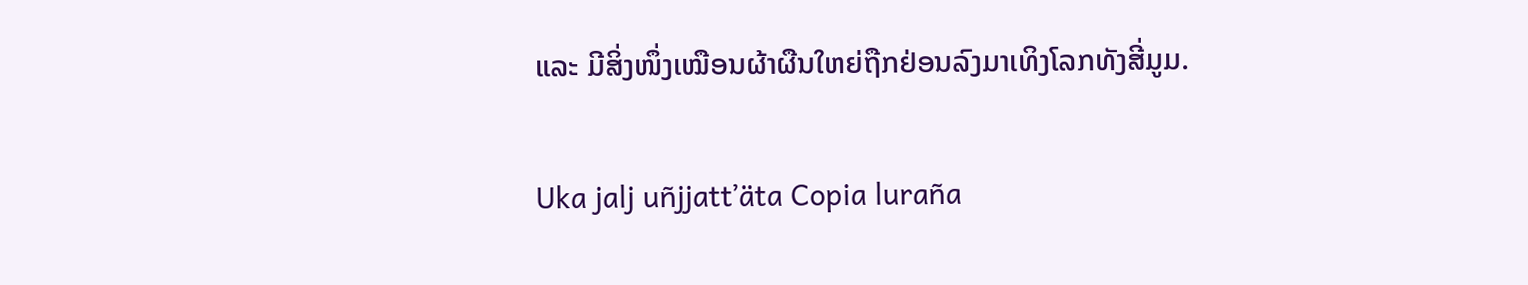ແລະ ມີສິ່ງໜຶ່ງເໝືອນຜ້າຜືນໃຫຍ່ຖືກຢ່ອນລົງມາເທິງໂລກທັງສີ່ມູມ.

Uka jalj uñjjattʼäta Copia luraña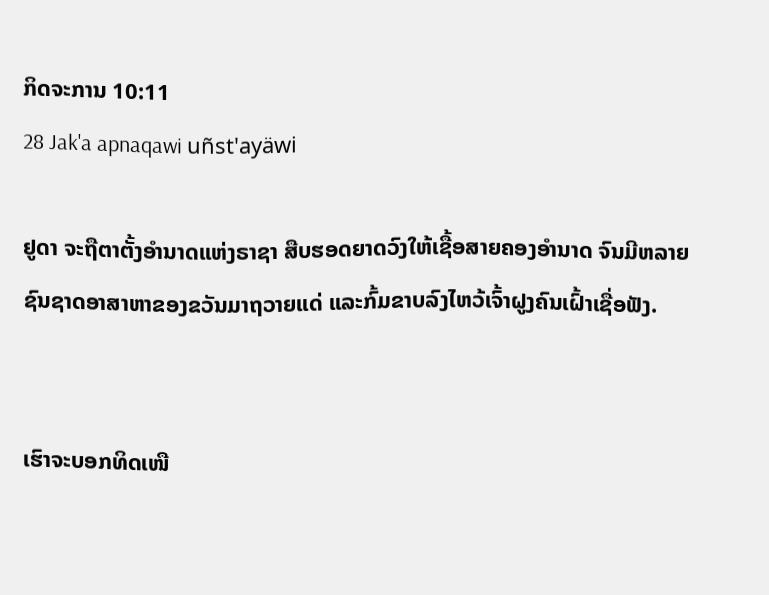ກິດຈະການ 10:11
28 Jak'a apnaqawi uñst'ayäwi

ຢູດາ ຈະຖືຕາຕັ້ງອຳນາດແຫ່ງຣາຊາ ສືບຮອດຍາດວົງໃຫ້ເຊື້ອສາຍຄອງອຳນາດ ຈົນມີຫລາຍຊົນຊາດອາສາຫາຂອງຂວັນມາຖວາຍແດ່ ແລະກົ້ມຂາບລົງໄຫວ້ເຈົ້າຝູງຄົນເຝົ້າເຊື່ອຟັງ.


ເຮົາຈະບອກທິດເໜື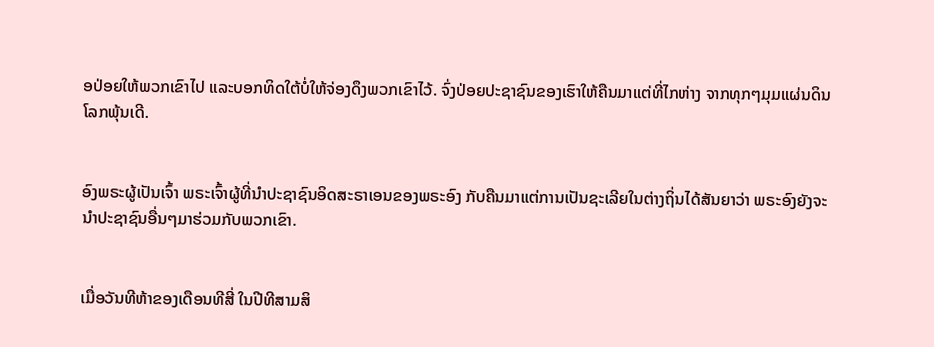ອປ່ອຍໃຫ້ພວກເຂົາໄປ ແລະບອກທິດໃຕ້ບໍ່ໃຫ້ຈ່ອງດຶງພວກເຂົາໄວ້. ຈົ່ງປ່ອຍປະຊາຊົນຂອງເຮົາໃຫ້ຄືນມາແຕ່ທີ່ໄກຫ່າງ ຈາກທຸກໆມຸມແຜ່ນດິນໂລກພຸ້ນເດີ.


ອົງພຣະຜູ້ເປັນເຈົ້າ ພຣະເຈົ້າຜູ້ທີ່ນຳປະຊາຊົນອິດສະຣາເອນຂອງພຣະອົງ ກັບຄືນມາແຕ່ການເປັນຊະເລີຍໃນຕ່າງຖິ່ນໄດ້ສັນຍາວ່າ ພຣະອົງຍັງຈະນຳປະຊາຊົນອື່ນໆມາຮ່ວມກັບພວກເຂົາ.


ເມື່ອວັນທີຫ້າຂອງເດືອນທີສີ່ ໃນປີທີສາມສິ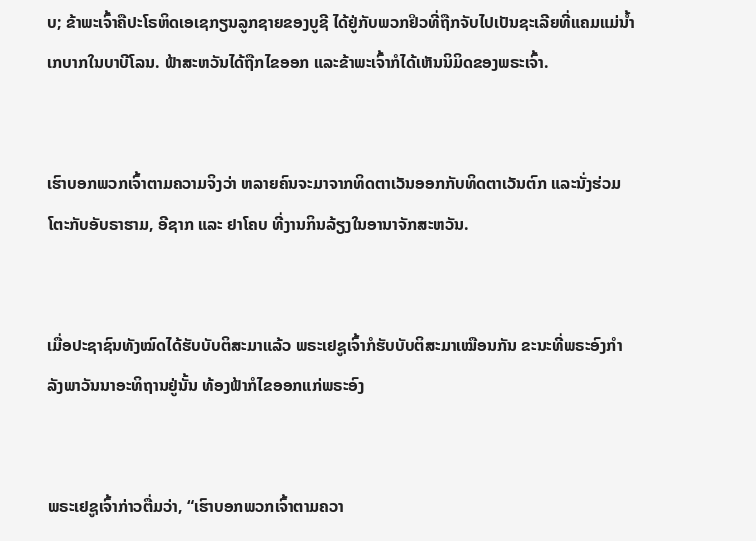ບ; ຂ້າພະເຈົ້າຄືປະໂຣຫິດເອເຊກຽນລູກຊາຍຂອງບູຊີ ໄດ້ຢູ່ກັບພວກຢິວທີ່ຖືກຈັບໄປເປັນຊະເລີຍທີ່ແຄມແມ່ນໍ້າເກບາກໃນບາບີໂລນ. ຟ້າສະຫວັນໄດ້ຖືກໄຂອອກ ແລະຂ້າພະເຈົ້າກໍໄດ້ເຫັນນິມິດຂອງພຣະເຈົ້າ.


ເຮົາບອກພວກເຈົ້າຕາມຄວາມຈິງວ່າ ຫລາຍຄົນຈະມາຈາກທິດຕາເວັນອອກກັບທິດຕາເວັນຕົກ ແລະນັ່ງຮ່ວມໂຕະກັບອັບຣາຮາມ, ອີຊາກ ແລະ ຢາໂຄບ ທີ່ງານກິນລ້ຽງໃນອານາຈັກສະຫວັນ.


ເມື່ອປະຊາຊົນທັງໝົດໄດ້ຮັບບັບຕິສະມາແລ້ວ ພຣະເຢຊູເຈົ້າກໍຮັບບັບຕິສະມາເໝືອນກັນ ຂະນະທີ່ພຣະອົງກຳລັງພາວັນນາອະທິຖານຢູ່ນັ້ນ ທ້ອງຟ້າກໍໄຂອອກແກ່ພຣະອົງ


ພຣະເຢຊູເຈົ້າກ່າວຕື່ມວ່າ, “ເຮົາບອກພວກເຈົ້າຕາມຄວາ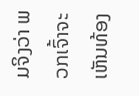ມຈິງວ່າ ພວກເຈົ້າຈະເຫັນທ້ອງ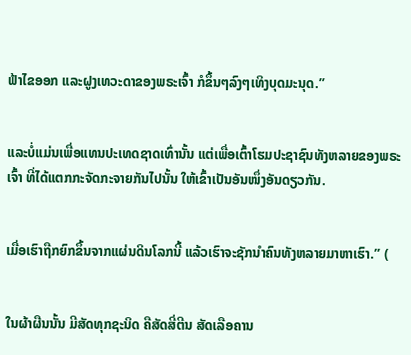ຟ້າໄຂອອກ ແລະຝູງເທວະດາຂອງພຣະເຈົ້າ ກໍຂຶ້ນໆລົງໆເທິງບຸດມະນຸດ.”


ແລະບໍ່ແມ່ນເພື່ອແທນປະເທດຊາດເທົ່ານັ້ນ ແຕ່ເພື່ອເຕົ້າໂຮມປະຊາຊົນທັງຫລາຍຂອງພຣະເຈົ້າ ທີ່ໄດ້ແຕກກະຈັດກະຈາຍກັນໄປນັ້ນ ໃຫ້ເຂົ້າເປັນອັນໜຶ່ງອັນດຽວກັນ.


ເມື່ອເຮົາຖືກຍົກຂຶ້ນຈາກແຜ່ນດິນໂລກນີ້ ແລ້ວເຮົາຈະຊັກນຳຄົນທັງຫລາຍມາຫາເຮົາ.” (


ໃນຜ້າຜືນນັ້ນ ມີສັດທຸກຊະນິດ ຄືສັດສີ່ຕີນ ສັດເລືອຄານ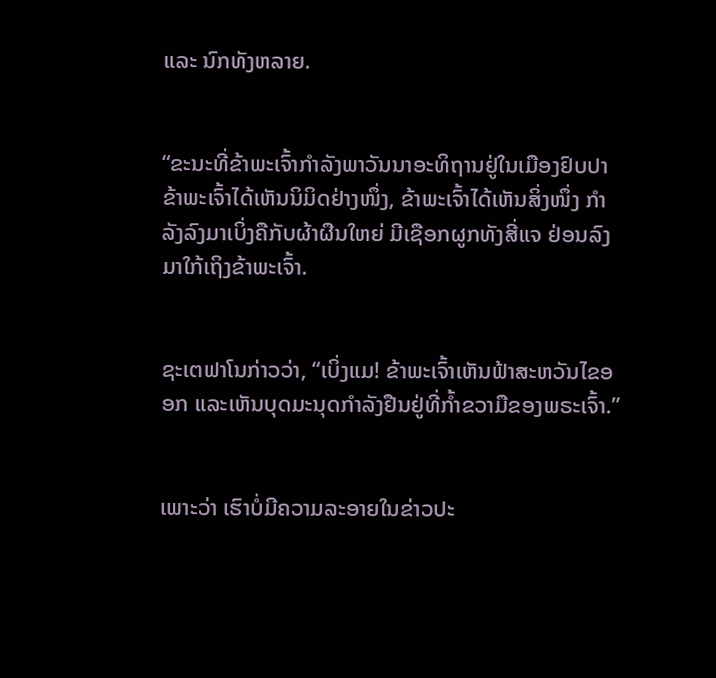ແລະ ນົກທັງຫລາຍ.


“ຂະນະທີ່ຂ້າພະເຈົ້າກຳລັງພາວັນນາອະທິຖານຢູ່ໃນເມືອງຢົບປາ ຂ້າພະເຈົ້າໄດ້ເຫັນນິມິດຢ່າງໜຶ່ງ, ຂ້າພະເຈົ້າໄດ້ເຫັນສິ່ງໜຶ່ງ ກຳລັງລົງມາເບິ່ງຄືກັບຜ້າຜືນໃຫຍ່ ມີເຊືອກຜູກທັງສີ່ແຈ ຢ່ອນລົງມາໃກ້ເຖິງຂ້າພະເຈົ້າ.


ຊະເຕຟາໂນກ່າວວ່າ, “ເບິ່ງແມ! ຂ້າພະເຈົ້າເຫັນຟ້າສະຫວັນໄຂອອກ ແລະເຫັນບຸດມະນຸດກຳລັງຢືນຢູ່ທີ່ກໍ້າຂວາມືຂອງພຣະເຈົ້າ.”


ເພາະວ່າ ເຮົາບໍ່ມີຄວາມລະອາຍໃນຂ່າວປະ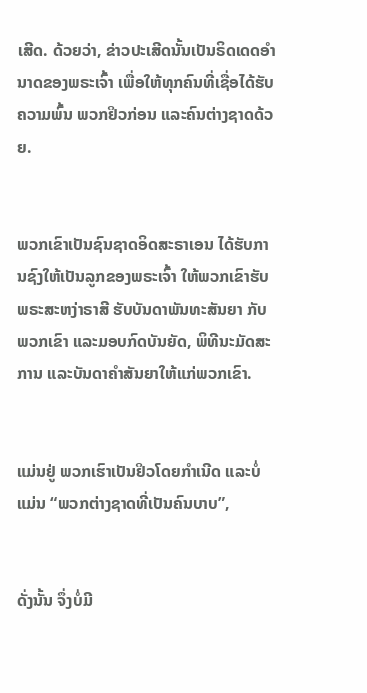ເສີດ. ດ້ວຍວ່າ, ຂ່າວປະເສີດນັ້ນເປັນຣິດເດດອຳນາດຂອງພຣະເຈົ້າ ເພື່ອໃຫ້ທຸກຄົນທີ່ເຊື່ອໄດ້ຮັບຄວາມພົ້ນ ພວກຢິວກ່ອນ ແລະຄົນຕ່າງຊາດດ້ວຍ.


ພວກເຂົາເປັນຊົນຊາດອິດສະຣາເອນ ໄດ້ຮັບການຊົງໃຫ້ເປັນລູກຂອງພຣະເຈົ້າ ໃຫ້ພວກເຂົາຮັບພຣະສະຫງ່າຣາສີ ຮັບບັນດາພັນທະສັນຍາ ກັບພວກເຂົາ ແລະມອບກົດບັນຍັດ, ພິທີນະມັດສະການ ແລະບັນດາຄຳສັນຍາໃຫ້ແກ່ພວກເຂົາ.


ແມ່ນຢູ່ ພວກເຮົາເປັນຢິວໂດຍກຳເນີດ ແລະບໍ່ແມ່ນ “ພວກຕ່າງຊາດທີ່ເປັນຄົນບາບ”,


ດັ່ງນັ້ນ ຈຶ່ງບໍ່ມີ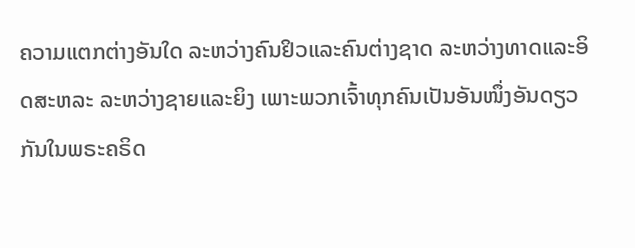ຄວາມແຕກຕ່າງອັນໃດ ລະຫວ່າງຄົນຢິວແລະຄົນຕ່າງຊາດ ລະຫວ່າງທາດແລະອິດສະຫລະ ລະຫວ່າງຊາຍແລະຍິງ ເພາະພວກເຈົ້າທຸກຄົນເປັນອັນໜຶ່ງອັນດຽວກັນໃນພຣະຄຣິດ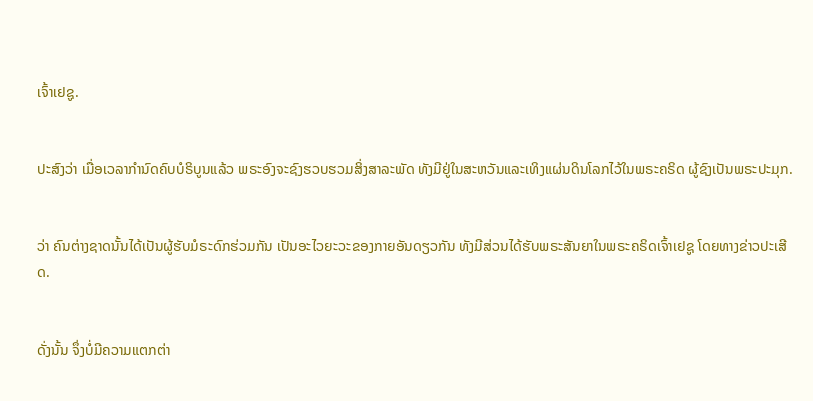ເຈົ້າເຢຊູ.


ປະສົງວ່າ ເມື່ອເວລາກຳນົດຄົບບໍຣິບູນແລ້ວ ພຣະອົງຈະຊົງຮວບຮວມສິ່ງສາລະພັດ ທັງມີຢູ່ໃນສະຫວັນແລະເທິງແຜ່ນດິນໂລກໄວ້ໃນພຣະຄຣິດ ຜູ້ຊົງເປັນພຣະປະມຸກ.


ວ່າ ຄົນຕ່າງຊາດນັ້ນໄດ້ເປັນຜູ້ຮັບມໍຣະດົກຮ່ວມກັນ ເປັນອະໄວຍະວະຂອງກາຍອັນດຽວກັນ ທັງມີສ່ວນໄດ້ຮັບພຣະສັນຍາໃນພຣະຄຣິດເຈົ້າເຢຊູ ໂດຍທາງຂ່າວປະເສີດ.


ດັ່ງນັ້ນ ຈຶ່ງບໍ່ມີຄວາມແຕກຕ່າ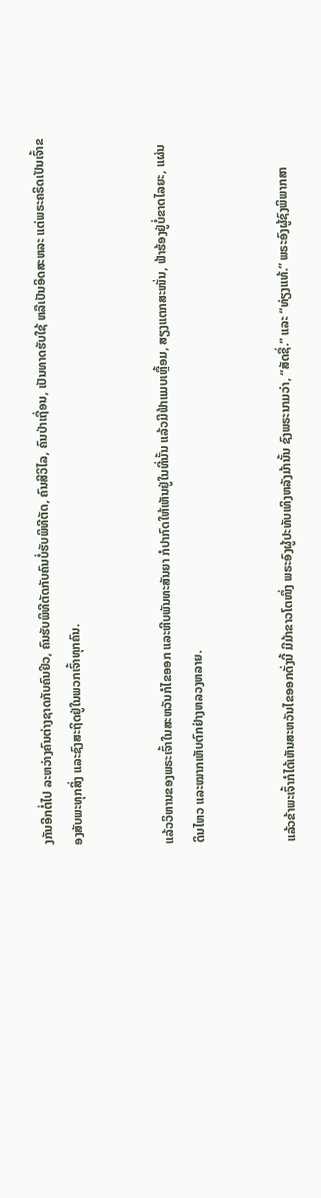ງກັນອີກຕໍ່ໄປ ລະຫວ່າງຄົນຕ່າງຊາດກັບຄົນຢິວ, ຄົນຮັບພິທີຕັດກັບຄົນບໍ່ຮັບພິທີຕັດ, ຄົນສີວິໄລ, ຄົນປ່າເຖື່ອນ, ເປັນທາດຮັບໃຊ້ ຫລືເປັນອິດສະຫລະ ແຕ່ພຣະຄຣິດເປັນເຈົ້າຂອງສັບພະທຸກສິ່ງ ແລະຊົງສະຖິດຢູ່ໃນພວກເຈົ້າທຸກຄົນ.


ແລ້ວວິຫານຂອງພຣະເຈົ້າໃນສະຫວັນກໍໄຂອອກ ແລະຫີບພັນທະສັນຍາ ກໍປາກົດໃຫ້ເຫັນຢູ່ໃນທີ່ນັ້ນ ແລ້ວມີຟ້າແມບເຫຼື້ອມ, ສຽງແຕກສະໜັ່ນ, ຟ້າຮ້ອງຢູ່ບໍ່ຂາດໄລຍະ, ແຜ່ນດິນໄຫວ ແລະໝາກເຫັບຕົກຢ່າງຫລວງຫລາຍ.


ແລ້ວຂ້າພະເຈົ້າກໍໄດ້ເຫັນສະຫວັນໄຂອອກດັ່ງນີ້ ມີມ້າຂາວໂຕໜຶ່ງ ພຣະອົງຜູ້ປະທັບເທິງຫລັງມ້ານັ້ນ ຊົງພຣະນາມວ່າ, “ສັດຊື່.” ແລະ “ທ່ຽງແທ້.” ພຣະອົງຜູ້ຊົງພິພາກສາ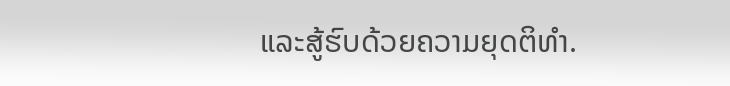ແລະສູ້ຮົບດ້ວຍຄວາມຍຸດຕິທຳ.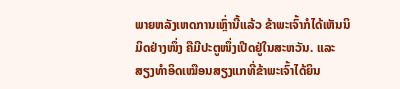ພາຍຫລັງເຫດການເຫຼົ່ານີ້ແລ້ວ ຂ້າພະເຈົ້າກໍໄດ້ເຫັນນິມິດຢ່າງໜຶ່ງ ຄືມີປະຕູໜຶ່ງເປີດຢູ່ໃນສະຫວັນ. ແລະສຽງທຳອິດເໝືອນສຽງແກທີ່ຂ້າພະເຈົ້າໄດ້ຍິນ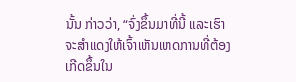ນັ້ນ ກ່າວວ່າ, “ຈົ່ງຂຶ້ນມາທີ່ນີ້ ແລະເຮົາຈະສຳແດງໃຫ້ເຈົ້າເຫັນເຫດການທີ່ຕ້ອງເກີດຂຶ້ນໃນ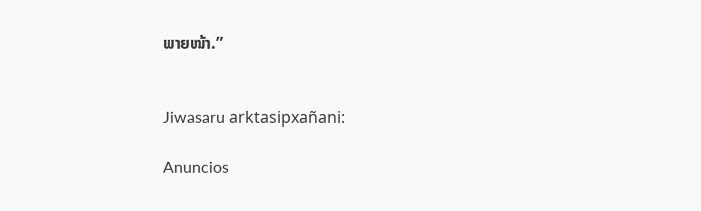ພາຍໜ້າ.”


Jiwasaru arktasipxañani:

Anuncios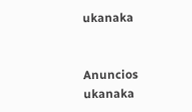ukanaka


Anuncios ukanaka